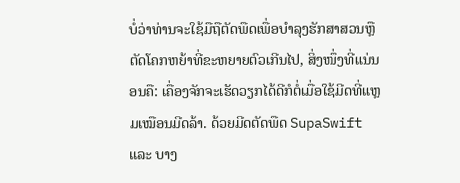ບໍ່ວ່າທ່ານຈະໃຊ້ມືຖືຕັດພືດເພື່ອບຳລຸງຮັກສາສວນຫຼື ຕັດໂຄກຫຍ້າທີ່ຂະຫຍາຍຕົວເກີນໄປ, ສິ່ງໜຶ່ງທີ່ແນ່ນອນຄື: ເຄື່ອງຈັກຈະເຮັດວຽກໄດ້ດີກໍຕໍ່ເມື່ອໃຊ້ມີດທີ່ແຫຼມເໝືອນມີດລ້າ. ດ້ວຍມີດຕັດພືດ SupaSwift ແລະ ບາງ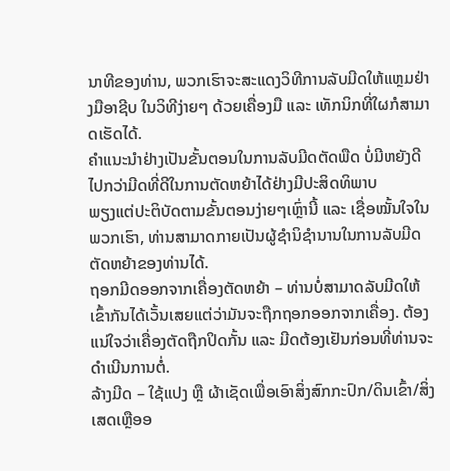ນາທີຂອງທ່ານ, ພວກເຮົາຈະສະແດງວິທີການລັບມີດໃຫ້ແຫຼມຢ່າງມືອາຊີບ ໃນວິທີງ່າຍໆ ດ້ວຍເຄື່ອງມື ແລະ ເທັກນິກທີ່ໃຜກໍສາມາດເຮັດໄດ້.
ຄຳແນະນຳຢ່າງເປັນຂັ້ນຕອນໃນການລັບມີດຕັດພືດ ບໍ່ມີຫຍັງດີໄປກວ່າມີດທີ່ດີໃນການຕັດຫຍ້າໄດ້ຢ່າງມີປະສິດທິພາບ
ພຽງແຕ່ປະຕິບັດຕາມຂັ້ນຕອນງ່າຍໆເຫຼົ່ານີ້ ແລະ ເຊື່ອໝັ້ນໃຈໃນພວກເຮົາ, ທ່ານສາມາດກາຍເປັນຜູ້ຊຳນິຊຳນານໃນການລັບມີດຕັດຫຍ້າຂອງທ່ານໄດ້.
ຖອກມີດອອກຈາກເຄື່ອງຕັດຫຍ້າ – ທ່ານບໍ່ສາມາດລັບມີດໃຫ້ເຂົ້າກັນໄດ້ເວັ້ນເສຍແຕ່ວ່າມັນຈະຖືກຖອກອອກຈາກເຄື່ອງ. ຕ້ອງແນ່ໃຈວ່າເຄື່ອງຕັດຖືກປິດກັ້ນ ແລະ ມີດຕ້ອງເຢັນກ່ອນທີ່ທ່ານຈະດຳເນີນການຕໍ່.
ລ້າງມີດ – ໃຊ້ແປງ ຫຼື ຜ້າເຊັດເພື່ອເອົາສິ່ງສົກກະປົກ/ດິນເຂົ້າ/ສິ່ງເສດເຫຼືອອ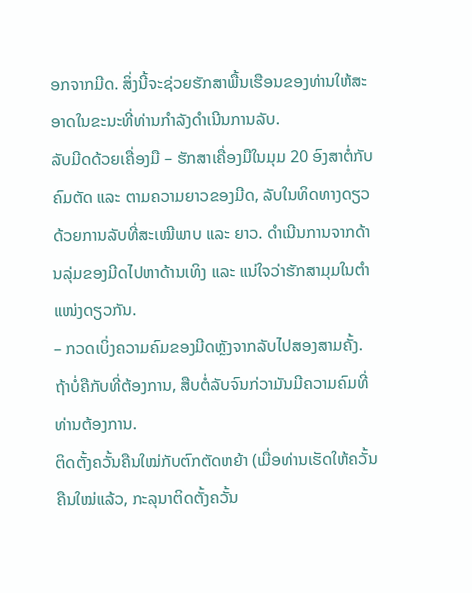ອກຈາກມີດ. ສິ່ງນີ້ຈະຊ່ວຍຮັກສາພື້ນເຮືອນຂອງທ່ານໃຫ້ສະອາດໃນຂະນະທີ່ທ່ານກຳລັງດຳເນີນການລັບ.
ລັບມີດດ້ວຍເຄື່ອງມື – ຮັກສາເຄື່ອງມືໃນມຸມ 20 ອົງສາຕໍ່ກັບຄົມຕັດ ແລະ ຕາມຄວາມຍາວຂອງມີດ, ລັບໃນທິດທາງດຽວດ້ວຍການລັບທີ່ສະເໝີພາບ ແລະ ຍາວ. ດຳເນີນການຈາກດ້ານລຸ່ມຂອງມີດໄປຫາດ້ານເທິງ ແລະ ແນ່ໃຈວ່າຮັກສາມຸມໃນຕຳແໜ່ງດຽວກັນ.
– ກວດເບິ່ງຄວາມຄົມຂອງມີດຫຼັງຈາກລັບໄປສອງສາມຄັ້ງ. ຖ້າບໍ່ຄືກັບທີ່ຕ້ອງການ, ສືບຕໍ່ລັບຈົນກ່ວາມັນມີຄວາມຄົມທີ່ທ່ານຕ້ອງການ.
ຕິດຕັ້ງຄວັ້ນຄືນໃໝ່ກັບຕົກຕັດຫຍ້າ (ເມື່ອທ່ານເຮັດໃຫ້ຄວັ້ນຄືນໃໝ່ແລ້ວ, ກະລຸນາຕິດຕັ້ງຄວັ້ນ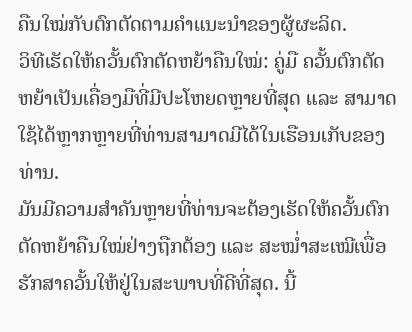ຄືນໃໝ່ກັບຕົກຕັດຕາມຄຳແນະນຳຂອງຜູ້ຜະລິດ.
ວິທີເຮັດໃຫ້ຄວັ້ນຕົກຕັດຫຍ້າຄືນໃໝ່: ຄູ່ມື ຄວັ້ນຕົກຕັດຫຍ້າເປັນເຄື່ອງມືທີ່ມີປະໂຫຍດຫຼາຍທີ່ສຸດ ແລະ ສາມາດໃຊ້ໄດ້ຫຼາກຫຼາຍທີ່ທ່ານສາມາດມີໄດ້ໃນເຮືອນເກັບຂອງທ່ານ.
ມັນມີຄວາມສຳຄັນຫຼາຍທີ່ທ່ານຈະຕ້ອງເຮັດໃຫ້ຄວັ້ນຕົກຕັດຫຍ້າຄືນໃໝ່ຢ່າງຖືກຕ້ອງ ແລະ ສະໝໍ່າສະເໝີເພື່ອຮັກສາຄວັ້ນໃຫ້ຢູ່ໃນສະພາບທີ່ດີທີ່ສຸດ. ນີ້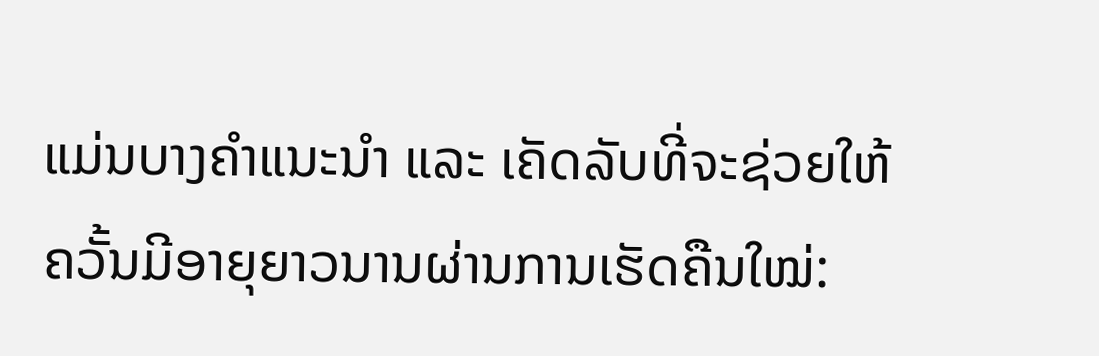ແມ່ນບາງຄຳແນະນຳ ແລະ ເຄັດລັບທີ່ຈະຊ່ວຍໃຫ້ຄວັ້ນມີອາຍຸຍາວນານຜ່ານການເຮັດຄືນໃໝ່: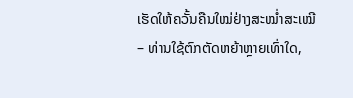ເຮັດໃຫ້ຄວັ້ນຄືນໃໝ່ຢ່າງສະໝໍ່າສະເໝີ – ທ່ານໃຊ້ຕົກຕັດຫຍ້າຫຼາຍເທົ່າໃດ,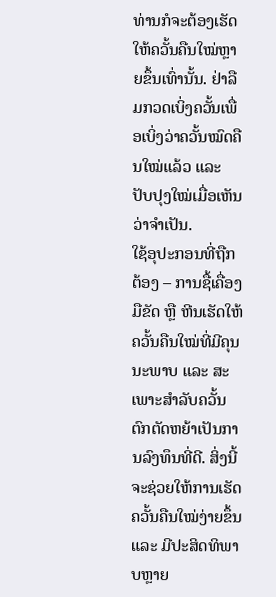ທ່ານກໍຈະຕ້ອງເຮັດໃຫ້ຄວັ້ນຄືນໃໝ່ຫຼາຍຂຶ້ນເທົ່ານັ້ນ. ຢ່າລືມກວດເບິ່ງຄວັ້ນເພື່ອເບິ່ງວ່າຄວັ້ນໝົດຄືນໃໝ່ແລ້ວ ແລະ ປັບປຸງໃໝ່ເມື່ອເຫັນວ່າຈຳເປັນ.
ໃຊ້ອຸປະກອນທີ່ຖືກຕ້ອງ – ການຊື້ເຄື່ອງມືຂັດ ຫຼື ຫີນເຮັດໃຫ້ຄວັ້ນຄືນໃໝ່ທີ່ມີຄຸນນະພາບ ແລະ ສະເພາະສຳລັບຄວັ້ນຕົກຕັດຫຍ້າເປັນການລົງທຶນທີ່ດີ. ສິ່ງນີ້ຈະຊ່ວຍໃຫ້ການເຮັດຄວັ້ນຄືນໃໝ່ງ່າຍຂຶ້ນ ແລະ ມີປະສິດທິພາບຫຼາຍ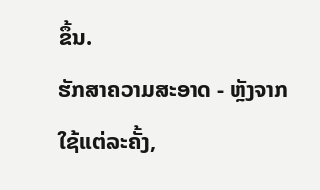ຂຶ້ນ.
ຮັກສາຄວາມສະອາດ - ຫຼັງຈາກໃຊ້ແຕ່ລະຄັ້ງ,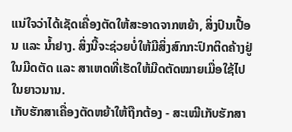ແນ່ໃຈວ່າໄດ້ເຊັດເຄື່ອງຕັດໃຫ້ສະອາດຈາກຫຍ້າ, ສິ່ງປົນເປື້ອນ ແລະ ນ້ຳຢາງ. ສິ່ງນີ້ຈະຊ່ວຍບໍ່ໃຫ້ມີສິ່ງສົກກະປົກຕິດຄ້າງຢູ່ໃນມີດຕັດ ແລະ ສາເຫດທີ່ເຮັດໃຫ້ມີດຕັດໝາຍເມື່ອໃຊ້ໄປໃນຍາວນານ.
ເກັບຮັກສາເຄື່ອງຕັດຫຍ້າໃຫ້ຖືກຕ້ອງ - ສະເໝີເກັບຮັກສາ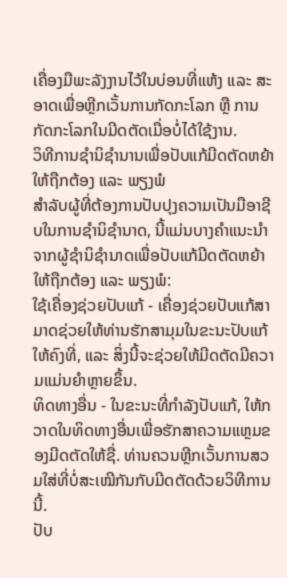ເຄື່ອງມືພະລັງງານໄວ້ໃນບ່ອນທີ່ແຫ້ງ ແລະ ສະອາດເພື່ອຫຼີກເວັ້ນການກັດກະໂລກ ຫຼື ການກັດກະໂລກໃນມີດຕັດເມື່ອບໍ່ໄດ້ໃຊ້ງານ.
ວິທີການຊຳນິຊຳນານເພື່ອປັບແກ້ມີດຕັດຫຍ້າໃຫ້ຖືກຕ້ອງ ແລະ ພຽງພໍ
ສຳລັບຜູ້ທີ່ຕ້ອງການປັບປຸງຄວາມເປັນມືອາຊີບໃນການຊຳນິຊຳນາດ, ນີ້ແມ່ນບາງຄຳແນະນຳຈາກຜູ້ຊຳນິຊຳນາດເພື່ອປັບແກ້ມີດຕັດຫຍ້າໃຫ້ຖືກຕ້ອງ ແລະ ພຽງພໍ:
ໃຊ້ເຄື່ອງຊ່ວຍປັບແກ້ - ເຄື່ອງຊ່ວຍປັບແກ້ສາມາດຊ່ວຍໃຫ້ທ່ານຮັກສາມຸມໃນຂະນະປັບແກ້ໃຫ້ຄົງທີ່, ແລະ ສິ່ງນີ້ຈະຊ່ວຍໃຫ້ມີດຕັດມີຄວາມແມ່ນຍຳຫຼາຍຂຶ້ນ.
ທິດທາງອື່ນ - ໃນຂະນະທີ່ກຳລັງປັບແກ້, ໃຫ້ກວາດໃນທິດທາງອື່ນເພື່ອຮັກສາຄວາມແຫຼມຂອງມີດຕັດໃຫ້ຊື່. ທ່ານຄວນຫຼີກເວັ້ນການສວມໃສ່ທີ່ບໍ່ສະເໝີກັນກັບມີດຕັດດ້ວຍວິທີການນີ້.
ປັບ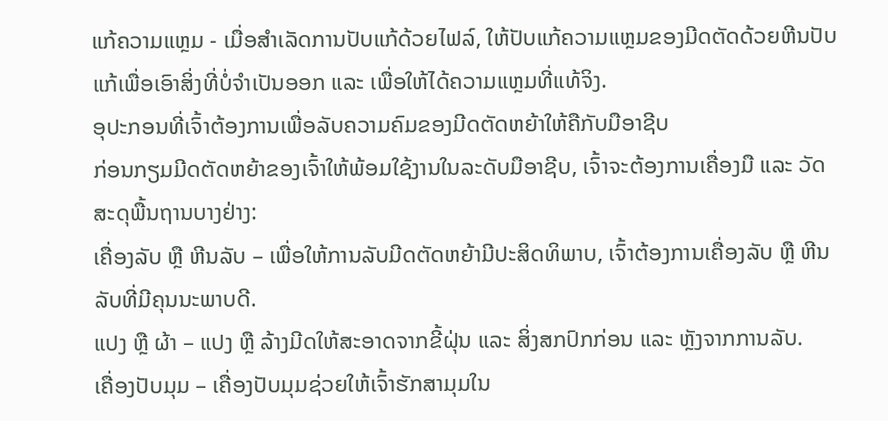ແກ້ຄວາມແຫຼມ - ເມື່ອສຳເລັດການປັບແກ້ດ້ວຍໄຟລ໌, ໃຫ້ປັບແກ້ຄວາມແຫຼມຂອງມີດຕັດດ້ວຍຫີນປັບແກ້ເພື່ອເອົາສິ່ງທີ່ບໍ່ຈໍາເປັນອອກ ແລະ ເພື່ອໃຫ້ໄດ້ຄວາມແຫຼມທີ່ແທ້ຈິງ.
ອຸປະກອນທີ່ເຈົ້າຕ້ອງການເພື່ອລັບຄວາມຄົມຂອງມີດຕັດຫຍ້າໃຫ້ຄືກັບມືອາຊີບ
ກ່ອນກຽມມີດຕັດຫຍ້າຂອງເຈົ້າໃຫ້ພ້ອມໃຊ້ງານໃນລະດັບມືອາຊີບ, ເຈົ້າຈະຕ້ອງການເຄື່ອງມື ແລະ ວັດສະດຸພື້ນຖານບາງຢ່າງ:
ເຄື່ອງລັບ ຫຼື ຫີນລັບ – ເພື່ອໃຫ້ການລັບມີດຕັດຫຍ້າມີປະສິດທິພາບ, ເຈົ້າຕ້ອງການເຄື່ອງລັບ ຫຼື ຫີນລັບທີ່ມີຄຸນນະພາບດີ.
ແປງ ຫຼື ຜ້າ – ແປງ ຫຼື ລ້າງມີດໃຫ້ສະອາດຈາກຂີ້ຝຸ່ນ ແລະ ສິ່ງສກປົກກ່ອນ ແລະ ຫຼັງຈາກການລັບ.
ເຄື່ອງປັບມຸມ – ເຄື່ອງປັບມຸມຊ່ວຍໃຫ້ເຈົ້າຮັກສາມຸມໃນ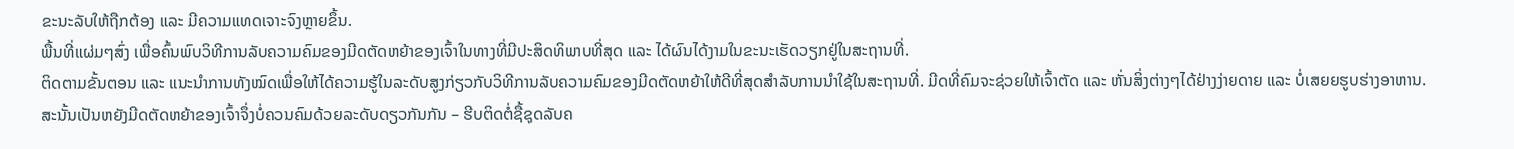ຂະນະລັບໃຫ້ຖືກຕ້ອງ ແລະ ມີຄວາມແທດເຈາະຈົງຫຼາຍຂຶ້ນ.
ພື້ນທີ່ແຜ່ມໆສົ່ງ ເພື່ອຄົ້ນພົບວິທີການລັບຄວາມຄົມຂອງມີດຕັດຫຍ້າຂອງເຈົ້າໃນທາງທີ່ມີປະສິດທິພາບທີ່ສຸດ ແລະ ໄດ້ຜົນໄດ້ງາມໃນຂະນະເຮັດວຽກຢູ່ໃນສະຖານທີ່.
ຕິດຕາມຂັ້ນຕອນ ແລະ ແນະນຳການທັງໝົດເພື່ອໃຫ້ໄດ້ຄວາມຮູ້ໃນລະດັບສູງກ່ຽວກັບວິທີການລັບຄວາມຄົມຂອງມີດຕັດຫຍ້າໃຫ້ດີທີ່ສຸດສຳລັບການນຳໃຊ້ໃນສະຖານທີ່. ມີດທີ່ຄົມຈະຊ່ວຍໃຫ້ເຈົ້າຕັດ ແລະ ຫັ່ນສິ່ງຕ່າງໆໄດ້ຢ່າງງ່າຍດາຍ ແລະ ບໍ່ເສຍຍຮູບຮ່າງອາຫານ. ສະນັ້ນເປັນຫຍັງມີດຕັດຫຍ້າຂອງເຈົ້າຈຶ່ງບໍ່ຄວນຄົມດ້ວຍລະດັບດຽວກັນກັນ – ຮີບຕິດຕໍ່ຊື້ຊຸດລັບຄ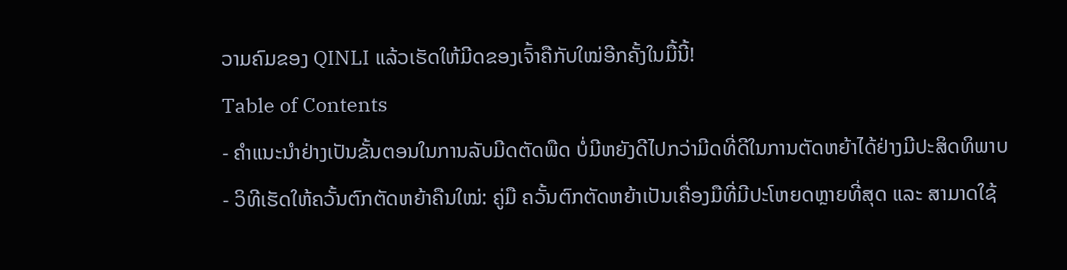ວາມຄົມຂອງ QINLI ແລ້ວເຮັດໃຫ້ມີດຂອງເຈົ້າຄືກັບໃໝ່ອີກຄັ້ງໃນມື້ນີ້!
Table of Contents
- ຄຳແນະນຳຢ່າງເປັນຂັ້ນຕອນໃນການລັບມີດຕັດພືດ ບໍ່ມີຫຍັງດີໄປກວ່າມີດທີ່ດີໃນການຕັດຫຍ້າໄດ້ຢ່າງມີປະສິດທິພາບ
- ວິທີເຮັດໃຫ້ຄວັ້ນຕົກຕັດຫຍ້າຄືນໃໝ່: ຄູ່ມື ຄວັ້ນຕົກຕັດຫຍ້າເປັນເຄື່ອງມືທີ່ມີປະໂຫຍດຫຼາຍທີ່ສຸດ ແລະ ສາມາດໃຊ້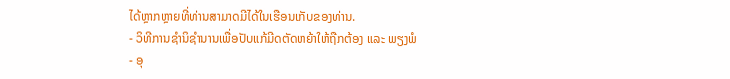ໄດ້ຫຼາກຫຼາຍທີ່ທ່ານສາມາດມີໄດ້ໃນເຮືອນເກັບຂອງທ່ານ.
- ວິທີການຊຳນິຊຳນານເພື່ອປັບແກ້ມີດຕັດຫຍ້າໃຫ້ຖືກຕ້ອງ ແລະ ພຽງພໍ
- ອຸ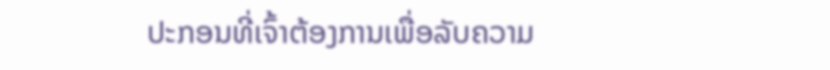ປະກອນທີ່ເຈົ້າຕ້ອງການເພື່ອລັບຄວາມ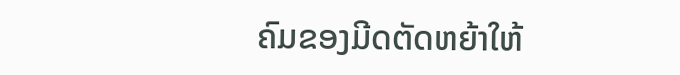ຄົມຂອງມີດຕັດຫຍ້າໃຫ້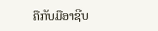ຄືກັບມືອາຊີບ